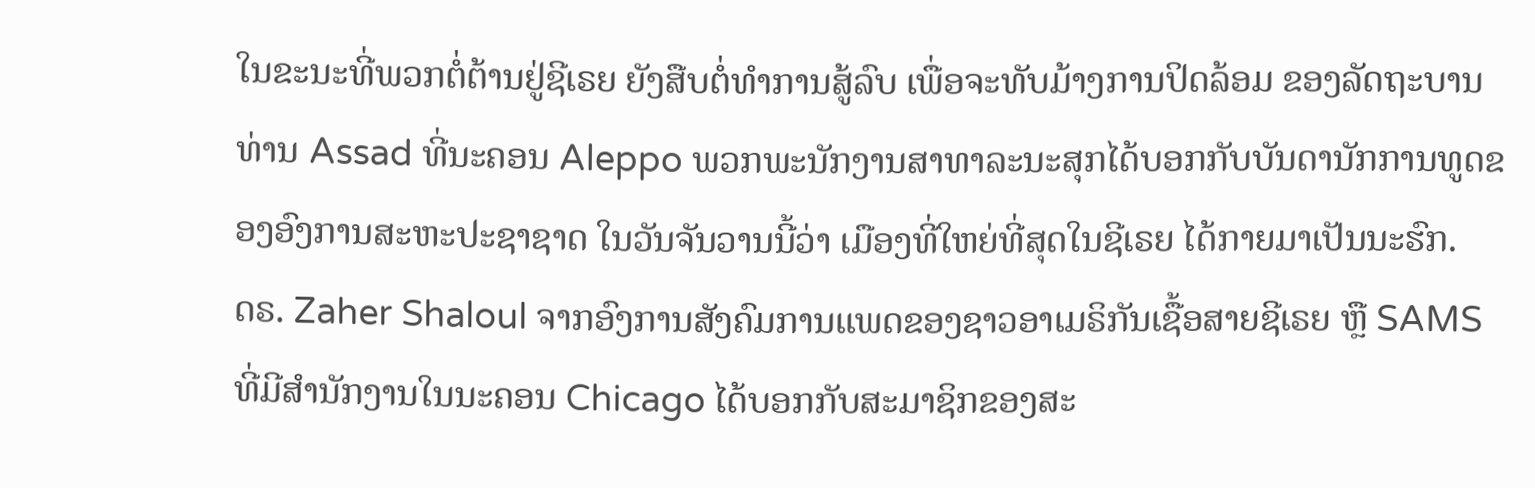ໃນຂະນະທີ່ພວກຕໍ່ຕ້ານຢູ່ຊີເຣຍ ຍັງສືບຕໍ່ທຳການສູ້ລົບ ເພື່ອຈະທັບມ້າງການປິດລ້ອມ ຂອງລັດຖະບານທ່ານ Assad ທີ່ນະຄອນ Aleppo ພວກພະນັກງານສາທາລະນະສຸກໄດ້ບອກກັບບັນດານັກການທູດຂອງອົງການສະຫະປະຊາຊາດ ໃນວັນຈັນວານນີ້ວ່າ ເມືອງທີ່ໃຫຍ່ທີ່ສຸດໃນຊີເຣຍ ໄດ້ກາຍມາເປັນນະຮົກ.
ດຣ. Zaher Shaloul ຈາກອົງການສັງຄົມການແພດຂອງຊາວອາເມຣິກັນເຊື້ອສາຍຊີເຣຍ ຫຼື SAMS ທີ່ມີສຳນັກງານໃນນະຄອນ Chicago ໄດ້ບອກກັບສະມາຊິກຂອງສະ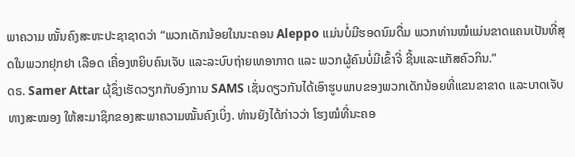ພາຄວາມ ໝັ້ນຄົງສະຫະປະຊາຊາດວ່າ “ພວກເດັກນ້ອຍໃນນະຄອນ Aleppo ແມ່ນບໍ່ມີຮອດນົມດື່ມ ພວກທ່ານໝໍແມ່ນຂາດແຄນເປັນທີ່ສຸດໃນພວກຢຸກຢາ ເລືອດ ເຄື່ອງຫຍິບຄົນເຈັບ ແລະລະບົບຖ່າຍເທອາກາດ ແລະ ພວກຜູ້ຄົນບໍ່ມີເຂົ້າຈີ່ ຊີ້ນແລະແກັສຄົວກິນ.”
ດຣ. Samer Attar ຜຸ້ຊຶ່ງເຮັດວຽກກັບອົງການ SAMS ເຊັ່ນດຽວກັນໄດ້ເອົາຮູບພາບຂອງພວກເດັກນ້ອຍທີ່ແຂນຂາຂາດ ແລະບາດເຈັບທາງສະໝອງ ໃຫ້ສະມາຊິກຂອງສະພາຄວາມໝັ້ນຄົງເບິ່ງ. ທ່ານຍັງໄດ້ກ່າວວ່າ ໂຮງໝໍທີ່ນະຄອ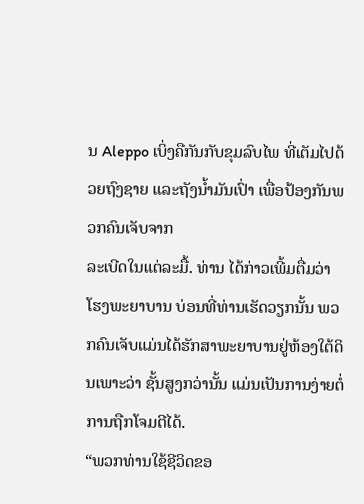ນ Aleppo ເບິ່ງຄືກັນກັບຂຸມລົບໄພ ທີ່ເຕັມໄປດ້ວຍຖົງຊາຍ ແລະຖັງນ້ຳມັນເປົ່າ ເພື່ອປ້ອງກັນພວກຄົນເຈັບຈາກ
ລະເບີດໃນແຕ່ລະມື້. ທ່ານ ໄດ້ກ່າວເພີ້ມຕື່ມວ່າ ໂຮງພະຍາບານ ບ່ອນທີ່ທ່ານເຮັດວຽກນັ້ນ ພວກຄົນເຈັບແມ່ນໄດ້ຮັກສາພະຍາບານຢູ່ຫ້ອງໃຕ້ດິນເພາະວ່າ ຊັ້ນສູງກວ່ານັ້ນ ແມ່ນເປັນການງ່າຍຕໍ່ການຖືກໂຈມຕີໄດ້.
“ພວກທ່ານໃຊ້ຊີວິດຂອ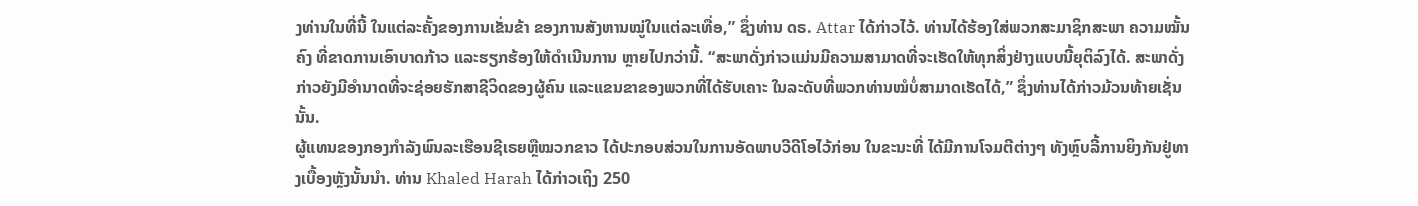ງທ່ານໃນທີ່ນີ້ ໃນແຕ່ລະຄັ້ງຂອງການເຂັ່ນຂ້າ ຂອງການສັງຫານໝູ່ໃນແຕ່ລະເທື່ອ,” ຊຶ່ງທ່ານ ດຣ. Attar ໄດ້ກ່າວໄວ້. ທ່ານໄດ້ຮ້ອງໃສ່ພວກສະມາຊິກສະພາ ຄວາມໝັ້ນຄົງ ທີ່ຂາດການເອົາບາດກ້າວ ແລະຮຽກຮ້ອງໃຫ້ດຳເນີນການ ຫຼາຍໄປກວ່ານີ້. “ສະພາດັ່ງກ່າວແມ່ນມີຄວາມສາມາດທີ່ຈະເຮັດໃຫ້ທຸກສິ່ງຢ່າງແບບນີ້ຍຸຕິລົງໄດ້. ສະພາດັ່ງກ່າວຍັງມີອຳນາດທີ່ຈະຊ່ອຍຮັກສາຊີວິດຂອງຜູ້ຄົນ ແລະແຂນຂາຂອງພວກທີ່ໄດ້ຮັບເຄາະ ໃນລະດັບທີ່ພວກທ່ານໝໍບໍ່ສາມາດເຮັດໄດ້,” ຊຶ່ງທ່ານໄດ້ກ່າວມ້ວນທ້າຍເຊັ່ນນັ້ນ.
ຜູ້ແທນຂອງກອງກຳລັງພົນລະເຮືອນຊີເຣຍຫຼືໝວກຂາວ ໄດ້ປະກອບສ່ວນໃນການອັດພາບວີດີໂອໄວ້ກ່ອນ ໃນຂະນະທີ່ ໄດ້ມີການໂຈມຕີຕ່າງໆ ທັງຫຼົບລີ້ການຍິງກັນຢູ່ທາງເບື້ອງຫຼັງນັ້ນນຳ. ທ່ານ Khaled Harah ໄດ້ກ່າວເຖິງ 250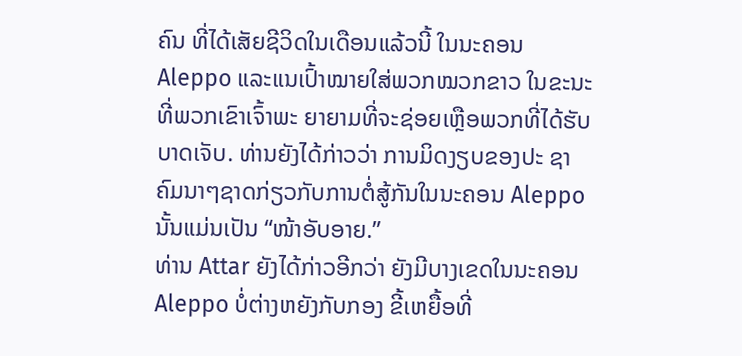ຄົນ ທີ່ໄດ້ເສັຍຊີວິດໃນເດືອນແລ້ວນີ້ ໃນນະຄອນ Aleppo ແລະແນເປົ້າໝາຍໃສ່ພວກໝວກຂາວ ໃນຂະນະທີ່ພວກເຂົາເຈົ້າພະ ຍາຍາມທີ່ຈະຊ່ອຍເຫຼືອພວກທີ່ໄດ້ຮັບບາດເຈັບ. ທ່ານຍັງໄດ້ກ່າວວ່າ ການມິດງຽບຂອງປະ ຊາຄົມນາໆຊາດກ່ຽວກັບການຕໍ່ສູ້ກັນໃນນະຄອນ Aleppo ນັ້ນແມ່ນເປັນ “ໜ້າອັບອາຍ.”
ທ່ານ Attar ຍັງໄດ້ກ່າວອີກວ່າ ຍັງມີບາງເຂດໃນນະຄອນ Aleppo ບໍ່ຕ່າງຫຍັງກັບກອງ ຂີ້ເຫຍື້ອທີ່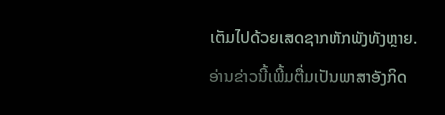ເຕັມໄປດ້ວຍເສດຊາກຫັກພັງທັງຫຼາຍ.
ອ່ານຂ່າວນີ້ເພີ້ມຕື່ມເປັນພາສາອັງກິດ